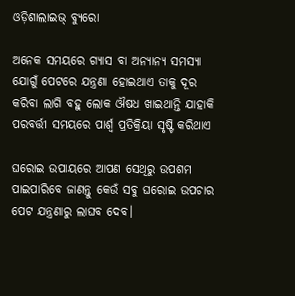ଓଡ଼ିଶାଲାଇଭ୍ ବ୍ୟୁରୋ

ଅନେକ ସମୟରେ ଗ୍ୟାସ ବା ଅନ୍ୟାନ୍ୟ ସମସ୍ୟା ଯୋଗୁଁ ପେଟରେ ଯନ୍ତ୍ରଣା ହୋଇଥାଏ ତାକୁ ଦୂର କରିବା ଲାଗି ବହୁ ଲୋକ ଔଷଧ ଖାଇଥାନ୍ତି ଯାହାକି ପରବର୍ତ୍ତୀ ସମୟରେ ପାର୍ଶ୍ୱ ପ୍ରତିକ୍ରିୟା ସୃଷ୍ଟି କରିଥାଏ

ଘରୋଇ ଉପାୟରେ ଆପଣ ସେଥିରୁ ଉପଶମ ପାଇପାରିବେ ଜାଣନ୍ତୁ କେଉଁ ସବୁ ଘରୋଇ ଉପଚାର ପେଟ ଯନ୍ତ୍ରଣାରୁ ଲାଘବ ଦେବ।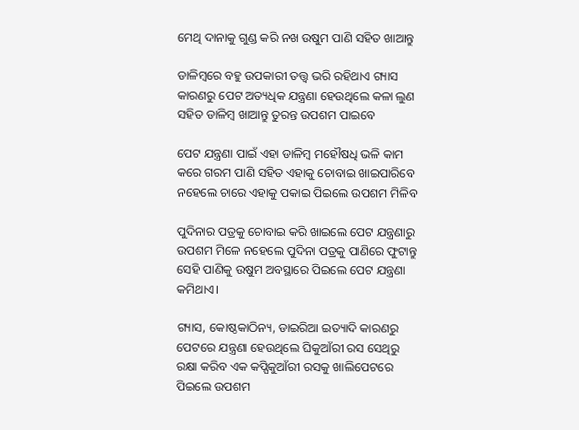ମେଥି ଦାନାକୁ ଗୁଣ୍ଡ କରି ନଖ ଉଷୁମ ପାଣି ସହିତ ଖାଆନ୍ତୁ

ଡାଳିମ୍ବରେ ବହୁ ଉପକାରୀ ତତ୍ତ୍ୱ ଭରି ରହିଥାଏ ଗ୍ୟାସ କାରଣରୁ ପେଟ ଅତ୍ୟଧିକ ଯନ୍ତ୍ରଣା ହେଉଥିଲେ କଳା ଲୁଣ ସହିତ ଡାଳିମ୍ବ ଖାଆନ୍ତୁ ତୁରନ୍ତ ଉପଶମ ପାଇବେ

ପେଟ ଯନ୍ତ୍ରଣା ପାଇଁ ଏହା ଡାଳିମ୍ବ ମହୌଷଧି ଭଳି କାମ କରେ ଗରମ ପାଣି ସହିତ ଏହାକୁ ଚୋବାଇ ଖାଇପାରିବେ ନହେଲେ ଚାରେ ଏହାକୁ ପକାଇ ପିଇଲେ ଉପଶମ ମିଳିବ

ପୁଦିନାର ପତ୍ରକୁ ଚୋବାଇ କରି ଖାଇଲେ ପେଟ ଯନ୍ତ୍ରଣାରୁ ଉପଶମ ମିଳେ ନହେଲେ ପୁଦିନା ପତ୍ରକୁ ପାଣିରେ ଫୁଟାନ୍ତୁ ସେହି ପାଣିକୁ ଉଷୁମ ଅବସ୍ଥାରେ ପିଇଲେ ପେଟ ଯନ୍ତ୍ରଣା କମିଥାଏ।

ଗ୍ୟାସ, କୋଷ୍ଠକାଠିନ୍ୟ, ଡାଇରିଆ ଇତ୍ୟାଦି କାରଣରୁ ପେଟରେ ଯନ୍ତ୍ରଣା ହେଉଥିଲେ ଘିକୁଆଁରୀ ରସ ସେଥିରୁ ରକ୍ଷା କରିବ ଏକ କପ୍ଘିକୁଆଁରୀ ରସକୁ ଖାଲିପେଟରେ ପିଇଲେ ଉପଶମ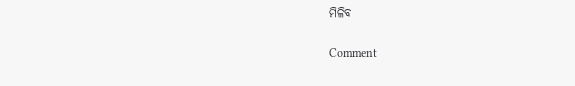ମିଳିବ

Comment